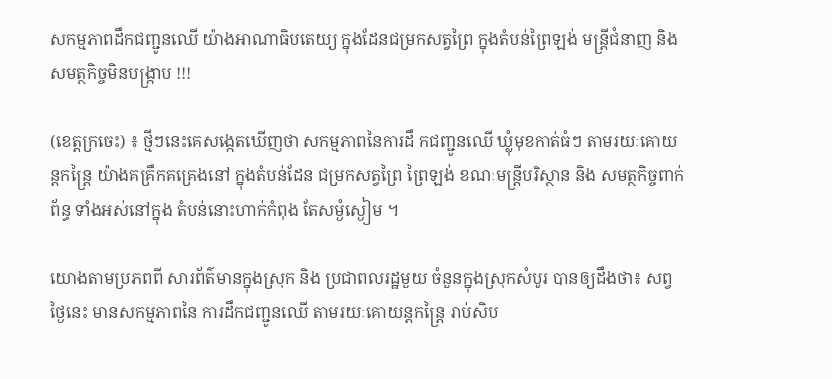សកម្មភាពដឹកជញ្ជូនឈើ យ៉ាងអាណាធិបតេយ្យ ក្នុងដែនជម្រកសត្វព្រៃ ក្នុងតំបន់ព្រៃឡង់ មន្ត្រីជំនាញ និង សមត្ថកិច្ចមិនបង្រ្កាប !!!

(ខេត្តក្រចេះ) ៖ ថ្មីៗនេះគេសង្កេតឃើញថា សកម្មភាពនៃការដឹ កជញ្ជូនឈើ ឃ្លុំមុខកាត់ធំៗ តាមរយៈគោយន្តកន្ត្រៃ យ៉ាងគគ្រឹកគគ្រេងនៅ ក្នុងតំបន់ដែន ជម្រកសត្វព្រៃ ព្រៃឡង់ ខណៈមន្ត្រីបរិស្ថាន និង សមត្ថកិច្ចពាក់ព័ន្ធ ទាំងអស់នៅក្នុង តំបន់នោះហាក់កំពុង តែសម្ងំស្ងៀម ។

យោងតាមប្រភពពី សារព័ត៌មានក្នុងស្រុក និង ប្រជាពលរដ្ឋមួយ ចំនួនក្នុងស្រុកសំបូរ បានឲ្យដឹងថា៖ សព្វថ្ងៃនេះ មានសកម្មភាពនៃ ការដឹកជញ្ជូនឈើ តាមរយៈគោយន្តកន្ត្រៃ រាប់សិប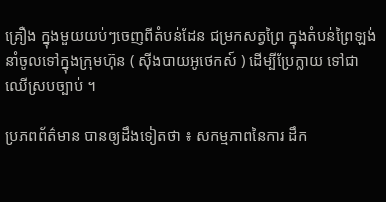គ្រឿង ក្នុងមួយយប់ៗចេញពីតំបន់ដែន ជម្រកសត្វព្រៃ ក្នុងតំបន់ព្រៃឡង់ នាំចូលទៅក្នុងក្រុមហ៊ុន ( ស៊ីងបាយអូថេកស៍ ) ដើម្បីប្រែក្លាយ ទៅជាឈើស្របច្បាប់ ។

ប្រភពព័ត៌មាន បានឲ្យដឹងទៀតថា ៖ សកម្មភាពនៃការ ដឹក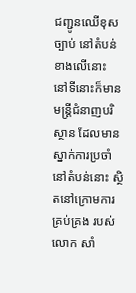ជញ្ជូនឈើខុសច្បាប់ នៅតំបន់ខាងលើនោះ  នៅទីនោះក៏មាន មន្ត្រីជំនាញបរិស្ថាន ដែលមានស្នាក់ការប្រចាំ នៅតំបន់នោះ ស្ថិតនៅក្រោមការគ្រប់គ្រង របស់លោក សាំ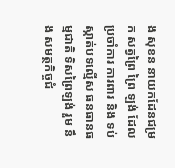ង សុខន នាយកដែនជម្រក សត្វព្រៃ ព្រៃ ឡង់ ដែលប្រចាំការ ការពារ និង ទប់ស្កាត់បទល្មើស ធនធានធម្មជាតិ ទិសព្រៃឡង់ រួម នឹង សមត្ថកិច្ចជំ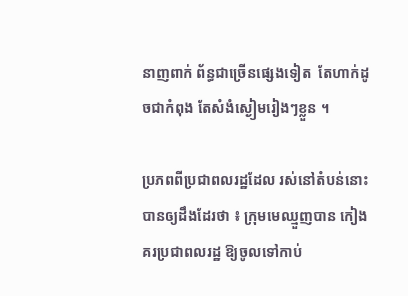នាញពាក់ ព័ន្ធជាច្រើនផ្សេងទៀត  តែហាក់ដូចជាកំពុង តែសំងំស្ងៀមរៀងៗខ្លួន ។

ប្រភពពីប្រជាពលរដ្ឋដែល រស់នៅតំបន់នោះ បានឲ្យដឹងដែរថា ៖ ក្រុមមេឈ្មួញបាន កៀងគរប្រជាពលរដ្ឋ ឱ្យចូលទៅកាប់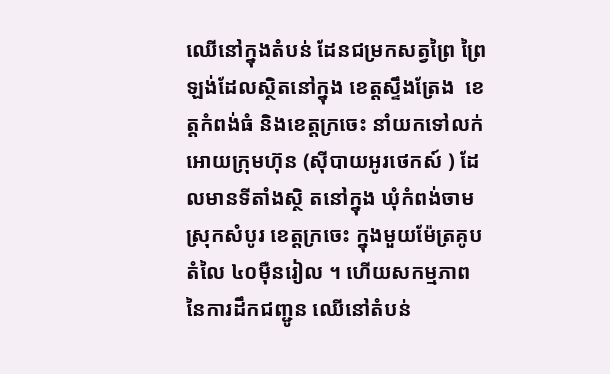ឈើនៅក្នុងតំបន់ ដែនជម្រកសត្វព្រៃ ព្រៃឡង់ដែលស្ថិតនៅក្នុង ខេត្តស្ទឹងត្រែង  ខេត្តកំពង់ធំ និងខេត្តក្រចេះ នាំយកទៅលក់ អោយក្រុមហ៊ុន (ស៊ីបាយអូរថេកស៍ ) ដែលមានទីតាំងស្ថិ តនៅក្នុង ឃុំកំពង់ចាម ស្រុកសំបូរ ខេត្តក្រចេះ ក្នុងមួយម៉ែត្រគូបតំលៃ ៤០ម៉ឺនរៀល ។ ហើយសកម្មភាព នៃការដឹកជញ្ជូន ឈើនៅតំបន់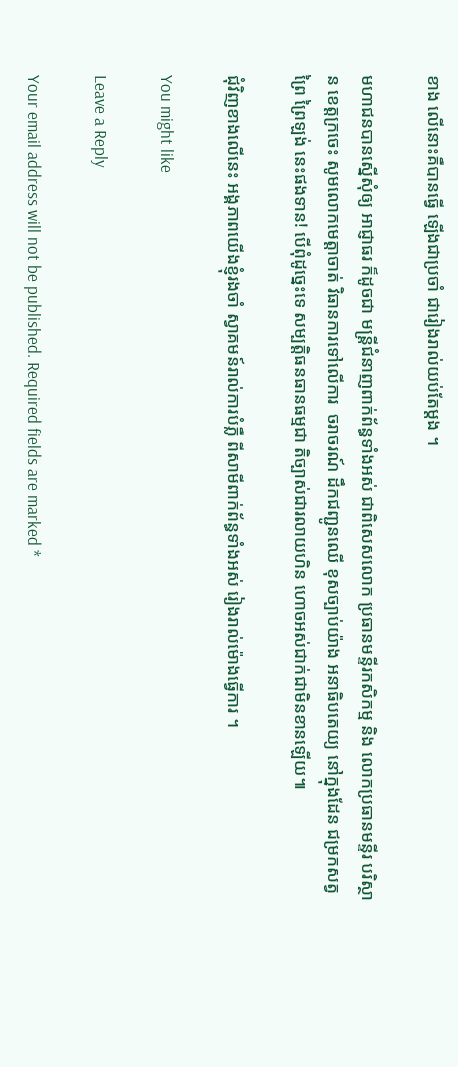ខាង លើនោះគឺបានធ្វើ ឡើងជាប្រចាំ ជារៀងរាល់យប់តែម្តង ។

មហាជនបានស្នើសុំឲ្យ អាជ្ញាធរ ក៏ដូចជា មន្ត្រីជំនាញពាក់ព័ន្ធទាំងអស់ ជាពិសេសលោក ប្រធានមន្ទីរកសិកម្ម និង លោកប្រធានមន្ទីរ បរិស្ថាន ខេត្តក្រចេះ សូមលោកមេត្តាចាត់ វិធានការទៅលើការ  ចរាចរណ៍ ដឹកជញ្ជូនឈើ ខុសច្បាប់យ៉ាង អនាធិបតេយ្យ នៅក្នុងដែន ជម្រកសត្វព្រៃ ព្រៃឡង់ នេះផងទាន! បើពុំដូច្នេះទេ សម្បត្តិធនធានធម្មជា តិច្បាស់ជារលាយហិន ហោចអស់ជាក់ជាមិនខានឡើយ៕

ជុំវិញខាងលើនេះ អង្គភាពយើងខ្ញុំរងចាំ ស្វាគមន៍រាល់ការបំភ្លឺ ពីសាមីពាក់ព័ន្ធទាំងអស់ រៀងរាល់ម៉ោងធ្វើការ ។

You might like

Leave a Reply

Your email address will not be published. Required fields are marked *